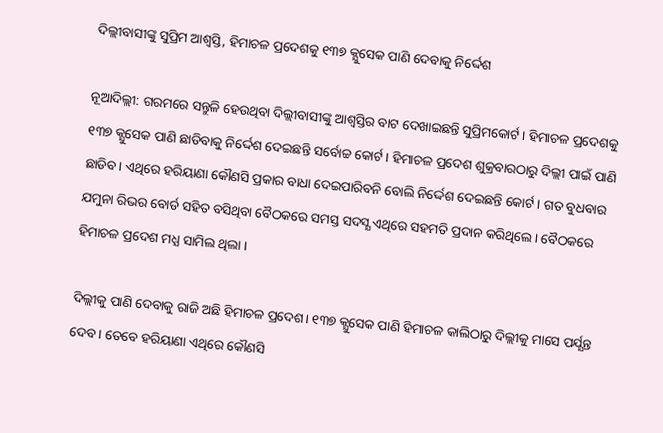ଦିଲ୍ଲୀବାସୀଙ୍କୁ ସୁପ୍ରିମ ଆଶ୍ବସ୍ତି, ହିମାଚଳ ପ୍ରଦେଶକୁ ୧୩୭ କ୍ଯୁସେକ ପାଣି ଦେବାକୁ ନିର୍ଦ୍ଦେଶ

ନୂଆଦିଲ୍ଲୀ: ଗରମରେ ସନ୍ତୁଳି ହେଉଥିବା ଦିଲ୍ଲୀବାସୀଙ୍କୁ ଆଶ୍ବସ୍ତିର ବାଟ ଦେଖାଇଛନ୍ତି ସୁପ୍ରିମକୋର୍ଟ। ହିମାଚଳ ପ୍ରଦେଶକୁ ୧୩୭ କ୍ଯୁସେକ ପାଣି ଛାଡିବାକୁ ନିର୍ଦ୍ଦେଶ ଦେଇଛନ୍ତି ସର୍ବୋଚ୍ଚ କୋର୍ଟ। ହିମାଚଳ ପ୍ରଦେଶ ଶୁକ୍ରବାରଠାରୁ ଦିଲ୍ଲୀ ପାଇଁ ପାଣି ଛାଡିବ। ଏଥିରେ ହରିୟାଣା କୌଣସି ପ୍ରକାର ବାଧା ଦେଇପାରିବନି ବୋଲି ନିର୍ଦ୍ଦେଶ ଦେଇଛନ୍ତି କୋର୍ଟ । ଗତ ବୁଧବାର ଯମୁନା ରିଭର ବୋର୍ଡ ସହିତ ବସିଥିବା ବୈଠକରେ ସମସ୍ତ ସଦସ୍ଯ ଏଥିରେ ସହମତି ପ୍ରଦାନ କରିଥିଲେ। ବୈଠକରେ ହିମାଚଳ ପ୍ରଦେଶ ମଧ୍ଯ ସାମିଲ ଥିଲା ।

ଦିଲ୍ଲୀକୁ ପାଣି ଦେବାକୁ ରାଜି ଅଛି ହିମାଚଳ ପ୍ରଦେଶ। ୧୩୭ କ୍ଯୁସେକ ପାଣି ହିମାଚଳ କାଲିଠାରୁ ଦିଲ୍ଲୀକୁ ମାସେ ପର୍ଯ୍ଯନ୍ତ ଦେବ। ତେବେ ହରିୟାଣା ଏଥିରେ କୌଣସି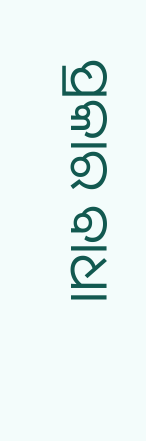ପ୍ରକାର ବାଧା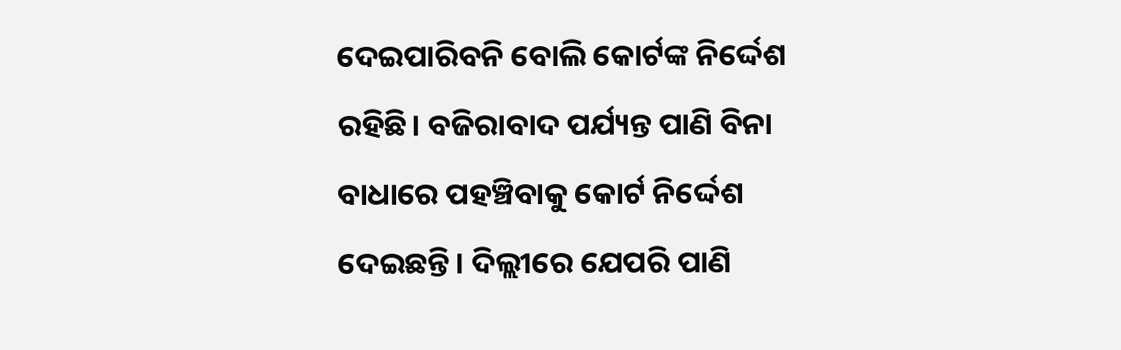ଦେଇପାରିବନି ବୋଲି କୋର୍ଟଙ୍କ ନିର୍ଦ୍ଦେଶ ରହିଛି। ବଜିରାବାଦ ପର୍ଯ୍ୟନ୍ତ ପାଣି ବିନା ବାଧାରେ ପହଞ୍ଚିବାକୁ କୋର୍ଟ ନିର୍ଦ୍ଦେଶ ଦେଇଛନ୍ତି। ଦିଲ୍ଲୀରେ ଯେପରି ପାଣି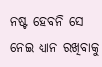ନଷ୍ଟ ହେବନି ସେ ନେଇ ଧ୍ଯାନ ରଖିବାକୁ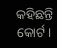କହିଛନ୍ତି କୋର୍ଟ।